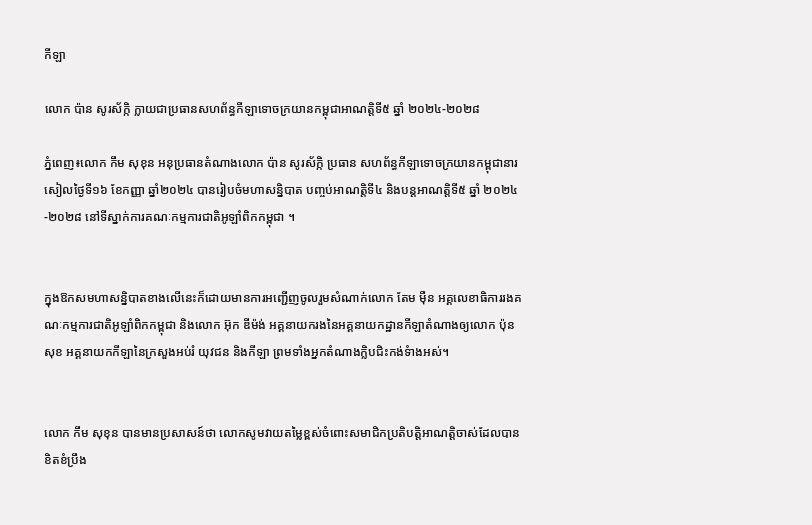កីឡា

លោក ប៉ាន សូរស័ក្កិ ក្លាយជាប្រធានសហព័ន្ធកីឡាទោចក្រយានកម្ពុជាអាណត្តិទី៥ ឆ្នាំ ២០២៤-២០២៨

ភ្នំពេញ៖លោក កឹម សុខុន អនុប្រធានតំណាងលោក ប៉ាន សូរស័ក្កិ ប្រធាន សហព័ន្ធកីឡាទោចក្រយានកម្ពុជានារសៀលថ្ងៃទី១៦ ខែកញ្ញា ឆ្នាំ២០២៤ បានរៀបចំមហាសន្និបាត បញ្ចប់អាណត្តិទី៤ និងបន្តអាណត្តិទី៥ ឆ្នាំ ២០២៤-២០២៨ នៅទីស្នាក់ការគណៈកម្មការជាតិអូឡាំពិកកម្ពុជា ។


ក្នុងឱកសមហាសន្និបាតខាងលើនេះក៏ដោយមានការអញ្ជើញចូលរួមសំណាក់លោក តែម ម៉ឺន អគ្គលេខាធិការរងគណៈកម្មការជាតិអូឡាំពិកកម្ពុជា និងលោក អ៊ុក ឌីម៉ង់ អគ្គនាយករងនៃអគ្គនាយកដ្ឋានកីឡាតំណាងឲ្យលោក ប៉ុន សុខ អគ្គនាយកកីឡានៃក្រសួងអប់រំ យុវជន និងកីឡា ព្រមទាំងអ្នកតំណាងក្លិបជិះកង់ទំាងអស់។


លោក កឹម សុខុន បានមានប្រសាសន៍ថា លោកសូមវាយតម្លៃខ្ពស់ចំពោះសមាជិកប្រតិបត្តិអាណត្តិចាស់ដែលបានខិតខំប្រឹង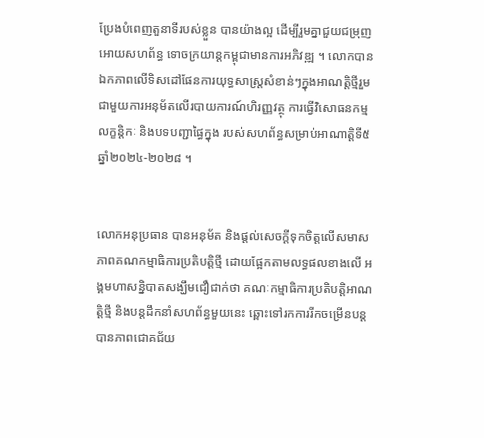ប្រែងបំពេញតួនាទីរបស់ខ្លួន បានយ៉ាងល្អ ដើម្បីរួមគ្នាជួយជម្រុញអោយសហព័ន្ធ ទោចក្រយាន្តកម្ពុជាមានការអភិវឌ្ឍ ។ លោកបានឯកភាពលើទិសដៅផែនការយុទ្ធសាស្ត្រសំខាន់ៗក្នុងអាណត្តិថ្មីរួមជាមួយការអនុម័តលើរបាយការណ៍ហិរញ្ញវត្ថុ ការធ្វើវិសោធនកម្ម លក្ខន្តិកៈ និងបទបញ្ជាផ្ធៃក្នុង របស់សហព័ន្ធសម្រាប់អាណាត្តិទី៥ ឆ្នាំ២០២៤-២០២៨ ។


លោកអនុប្រធាន បានអនុម័ត និងផ្តល់សេចក្តីទុកចិត្តលើសមាសភាពគណកម្មាធិការប្រតិបត្តិថ្មី ដោយផ្អែកតាមលទ្ធផលខាងលើ អង្គមហាសន្និបាតសង្ឃឹមជឿជាក់ថា គណៈកម្មាធិការប្រតិបត្តិអាណត្តិថ្មី និងបន្តដឹកនាំសហព័ន្ធមួយនេះ ឆ្ពោះទៅរកការរីកចម្រើនបន្តបានភាពជោគជ័យ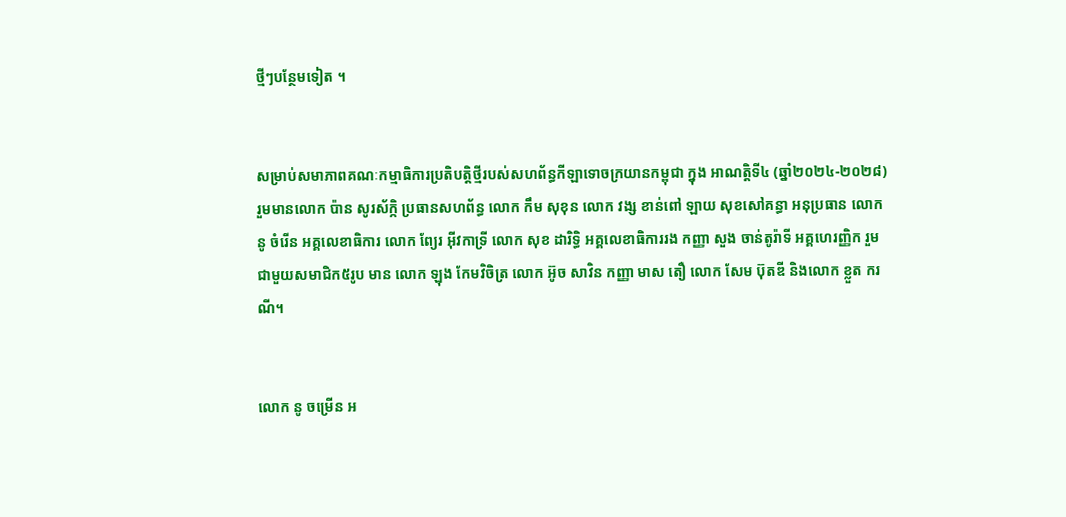ថ្មីៗបន្ថែមទៀត ។


សម្រាប់សមាភាពគណៈកម្មាធិការប្រតិបត្តិថ្មីរបស់សហព័ន្ធកីឡាទោចក្រយានកម្ពុជា ក្នុង អាណត្តិទី៤ (ឆ្នាំ២០២៤-២០២៨) រួមមានលោក ប៉ាន សូរស័ក្កិ ប្រធានសហព័ន្ធ លោក កឹម សុខុន លោក វង្ស ខាន់ពៅ ឡាយ សុខសៅគន្ធា អនុប្រធាន លោក នូ ចំរើន អគ្គលេខាធិការ លោក ព្យែរ អ៊ីវកាទ្រី លោក សុខ ដារិទ្ធិ អគ្គលេខាធិការរង កញ្ញា សួង ចាន់តូរ៉ាទី អគ្គហេរញ្ញិក រួមជាមួយសមាជិក៥រូប មាន លោក ឡុង កែមវិចិត្រ លោក អ៊ូច សាវិន កញ្ញា មាស តឿ លោក សែម ប៊ុតឌី និងលោក ខ្លួត ករណី។


លោក នូ ចម្រើន អ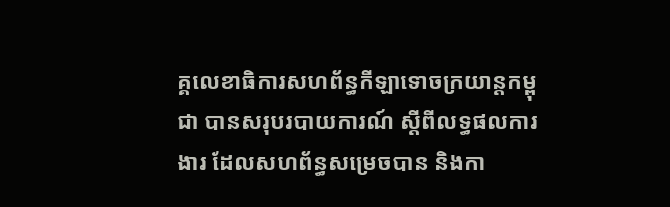គ្គលេខាធិការសហព័ន្ធកីឡាទោចក្រយាន្តកម្ពុជា បានសរុបរបាយការណ៍ ស្តីពីលទ្ធផលការងារ ដែលសហព័ន្ធសម្រេចបាន និងកា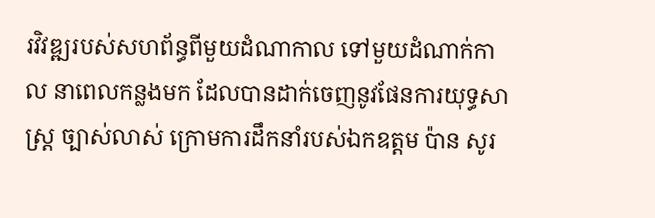រវិវឌ្ឍរបស់សហព័ន្ធពីមួយដំណាកាល ទៅមួយដំណាក់កាល នាពេលកន្លងមក ដែលបានដាក់ចេញនូវផែនការយុទ្ធសាស្ត្រ ច្បាស់លាស់ ក្រោមការដឹកនាំរបស់ឯកឧត្តម ប៉ាន សូរ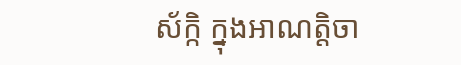ស័ក្កិ ក្នុងអាណត្តិចា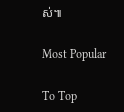ស់៕

Most Popular

To Top